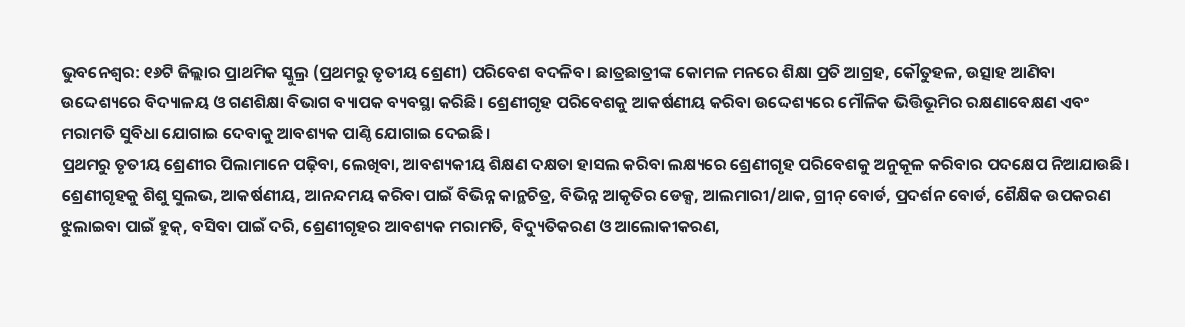ଭୁବନେଶ୍ୱର: ୧୬ଟି ଜିଲ୍ଲାର ପ୍ରାଥମିକ ସ୍କୁଲ୍ର (ପ୍ରଥମରୁ ତୃତୀୟ ଶ୍ରେଣୀ) ପରିବେଶ ବଦଳିବ। ଛାତ୍ରଛାତ୍ରୀଙ୍କ କୋମଳ ମନରେ ଶିକ୍ଷା ପ୍ରତି ଆଗ୍ରହ, କୌତୁହଳ, ଉତ୍ସାହ ଆଣିବା ଉଦ୍ଦେଶ୍ୟରେ ବିଦ୍ୟାଳୟ ଓ ଗଣଶିକ୍ଷା ବିଭାଗ ବ୍ୟାପକ ବ୍ୟବସ୍ଥା କରିଛି। ଶ୍ରେଣୀଗୃହ ପରିବେଶକୁ ଆକର୍ଷଣୀୟ କରିବା ଉଦ୍ଦେଶ୍ୟରେ ମୌଳିକ ଭିତ୍ତିଭୂମିର ରକ୍ଷଣାବେକ୍ଷଣ ଏବଂ ମରାମତି ସୁବିଧା ଯୋଗାଇ ଦେବାକୁ ଆବଶ୍ୟକ ପାଣ୍ଠି ଯୋଗାଇ ଦେଇଛି।
ପ୍ରଥମରୁ ତୃତୀୟ ଶ୍ରେଣୀର ପିଲାମାନେ ପଢ଼ିବା, ଲେଖିବା, ଆବଶ୍ୟକୀୟ ଶିକ୍ଷଣ ଦକ୍ଷତା ହାସଲ କରିବା ଲକ୍ଷ୍ୟରେ ଶ୍ରେଣୀଗୃହ ପରିବେଶକୁ ଅନୁକୂଳ କରିବାର ପଦକ୍ଷେପ ନିଆଯାଉଛି। ଶ୍ରେଣୀଗୃହକୁ ଶିଶୁ ସୁଲଭ, ଆକର୍ଷଣୀୟ, ଆନନ୍ଦମୟ କରିବା ପାଇଁ ବିଭିନ୍ନ କାନ୍ଥଚିତ୍ର, ବିଭିନ୍ନ ଆକୃତିର ଡେକ୍ସ, ଆଲମାରୀ/ଥାକ, ଗ୍ରୀନ୍ ବୋର୍ଡ, ପ୍ରଦର୍ଶନ ବୋର୍ଡ, ଶୈକ୍ଷିକ ଉପକରଣ ଝୁଲାଇବା ପାଇଁ ହୁକ୍, ବସିବା ପାଇଁ ଦରି, ଶ୍ରେଣୀଗୃହର ଆବଶ୍ୟକ ମରାମତି, ବିଦ୍ୟୁତିକରଣ ଓ ଆଲୋକୀକରଣ,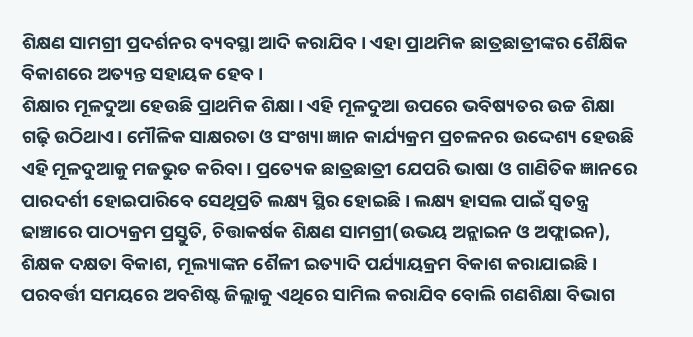ଶିକ୍ଷଣ ସାମଗ୍ରୀ ପ୍ରଦର୍ଶନର ବ୍ୟବସ୍ଥା ଆଦି କରାଯିବ। ଏହା ପ୍ରାଥମିକ ଛାତ୍ରଛାତ୍ରୀଙ୍କର ଶୈକ୍ଷିକ ବିକାଶରେ ଅତ୍ୟନ୍ତ ସହାୟକ ହେବ।
ଶିକ୍ଷାର ମୂଳଦୁଆ ହେଉଛି ପ୍ରାଥମିକ ଶିକ୍ଷା। ଏହି ମୂଳଦୁଆ ଉପରେ ଭବିଷ୍ୟତର ଉଚ୍ଚ ଶିକ୍ଷା ଗଢ଼ି ଉଠିଥାଏ। ମୌଳିକ ସାକ୍ଷରତା ଓ ସଂଖ୍ୟା ଜ୍ଞାନ କାର୍ଯ୍ୟକ୍ରମ ପ୍ରଚଳନର ଉଦ୍ଦେଶ୍ୟ ହେଉଛି ଏହି ମୂଳଦୁଆକୁ ମଜଭୁତ କରିବା। ପ୍ରତ୍ୟେକ ଛାତ୍ରଛାତ୍ରୀ ଯେପରି ଭାଷା ଓ ଗାଣିତିକ ଜ୍ଞାନରେ ପାରଦର୍ଶୀ ହୋଇପାରିବେ ସେଥିପ୍ରତି ଲକ୍ଷ୍ୟ ସ୍ଥିର ହୋଇଛି। ଲକ୍ଷ୍ୟ ହାସଲ ପାଇଁ ସ୍ୱତନ୍ତ୍ର ଢାଞ୍ଚାରେ ପାଠ୍ୟକ୍ରମ ପ୍ରସ୍ତୁତି, ଚିତ୍ତାକର୍ଷକ ଶିକ୍ଷଣ ସାମଗ୍ରୀ(ଉଭୟ ଅନ୍ଲାଇନ ଓ ଅଫ୍ଲାଇନ), ଶିକ୍ଷକ ଦକ୍ଷତା ବିକାଶ, ମୂଲ୍ୟାଙ୍କନ ଶୈଳୀ ଇତ୍ୟାଦି ପର୍ଯ୍ୟାୟକ୍ରମ ବିକାଶ କରାଯାଇଛି। ପରବର୍ତ୍ତୀ ସମୟରେ ଅବଶିଷ୍ଟ ଜିଲ୍ଲାକୁ ଏଥିରେ ସାମିଲ କରାଯିବ ବୋଲି ଗଣଶିକ୍ଷା ବିଭାଗ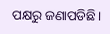ପକ୍ଷରୁ ଜଣାପଡିଛି।